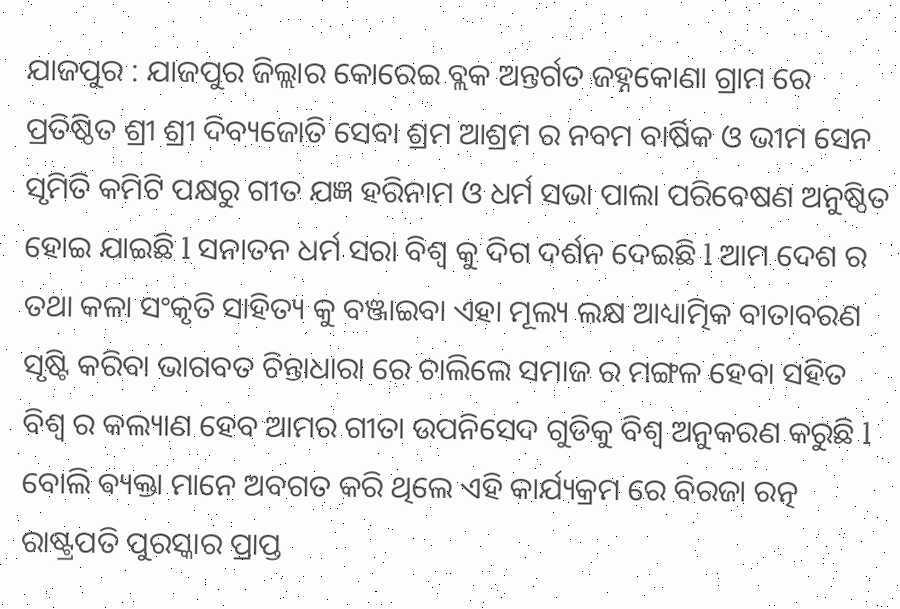ଯାଜପୁର : ଯାଜପୁର ଜିଲ୍ଲାର କୋରେଇ ବ୍ଲକ ଅନ୍ତର୍ଗତ ଜହ୍ନକୋଣା ଗ୍ରାମ ରେ ପ୍ରତିଷ୍ଠିତ ଶ୍ରୀ ଶ୍ରୀ ଦିବ୍ୟଜୋତି ସେବା ଶ୍ରମ ଆଶ୍ରମ ର ନବମ ବାର୍ଷିକ ଓ ଭୀମ ସେନ ସୃମିତି କମିଟି ପକ୍ଷରୁ ଗୀତ ଯଜ୍ଞ ହରିନାମ ଓ ଧର୍ମ ସଭା ପାଲା ପରିବେଷଣ ଅନୁଷ୍ଠିତ ହୋଇ ଯାଇଛି l ସନାତନ ଧର୍ମ ସରା ବିଶ୍ୱ କୁ ଦିଗ ଦର୍ଶନ ଦେଇଛି l ଆମ ଦେଶ ର ତଥା କଳା ସଂକୃତି ସାହିତ୍ୟ କୁ ବଞ୍ଜାଇବା ଏହା ମୂଲ୍ୟ ଲକ୍ଷ ଆଧ୍ୟାତ୍ମିକ ବାତାବରଣ ସୃଷ୍ଟି କରିବା ଭାଗବତ ଚିନ୍ତାଧାରା ରେ ଚାଲିଲେ ସମାଜ ର ମଙ୍ଗଳ ହେବା ସହିତ ବିଶ୍ୱ ର କଲ୍ୟାଣ ହେବ ଆମର ଗୀତା ଉପନିସେଦ ଗୁଡିକୁ ବିଶ୍ୱ ଅନୁକରଣ କରୁଛି l ବୋଲି ଵ୍ୟକ୍ତା ମାନେ ଅବଗତ କରି ଥିଲେ ଏହି କାର୍ଯ୍ୟକ୍ରମ ରେ ବିରଜା ରତ୍ନ ରାଷ୍ଟ୍ରପତି ପୁରସ୍କାର ପ୍ରାପ୍ତ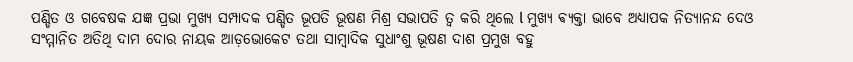ପଣ୍ଡିତ ଓ ଗବେଷକ ଯଜ୍ଞ ପ୍ରଭା ମୁଖ୍ୟ ସମ୍ପାଦକ ପଣ୍ଡିତ ଭୂପତି ଭୂଷଣ ମିଶ୍ର ସଭାପତି ତ୍ୱ କରି ଥିଲେ l ମୁଖ୍ୟ ଵ୍ୟକ୍ତା ଭାବେ ଅଧ୍ୟାପକ ନିତ୍ୟାନନ୍ଦ ଦେଓ ସଂମ୍ମାନିତ ଅତିଥି ଦାମ ଦୋର ନାୟକ ଆଡ଼ଭୋକେଟ ତଥା ସାମ୍ୱାଦିକ ସୁଧାଂଶୁ ଭୂଷଣ ଦାଶ ପ୍ରମୁଖ ବହୁ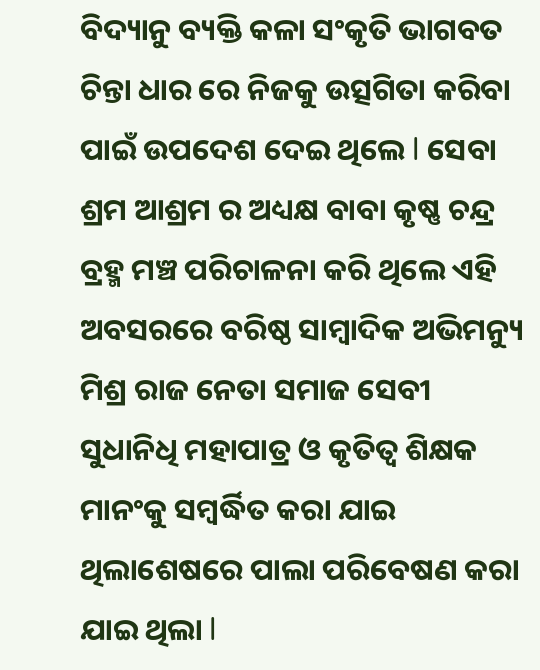ବିଦ୍ୟାନୁ ବ୍ୟକ୍ତି କଳା ସଂକୃତି ଭାଗବତ ଚିନ୍ତା ଧାର ରେ ନିଜକୁ ଉତ୍ସଗିତା କରିବା ପାଇଁ ଉପଦେଶ ଦେଇ ଥିଲେ l ସେବା ଶ୍ରମ ଆଶ୍ରମ ର ଅଧ୍ୟକ୍ଷ ବାବା କୃଷ୍ଣ ଚନ୍ଦ୍ର ବ୍ରହ୍ମ ମଞ୍ଚ ପରିଚାଳନା କରି ଥିଲେ ଏହି ଅବସରରେ ବରିଷ୍ଠ ସାମ୍ବାଦିକ ଅଭିମନ୍ୟୁ ମିଶ୍ର ରାଜ ନେତା ସମାଜ ସେବୀ ସୁଧାନିଧି ମହାପାତ୍ର ଓ କୃତିତ୍ୱ ଶିକ୍ଷକ ମାନଂକୁ ସମ୍ୱର୍ଦ୍ଧିତ କରା ଯାଇ ଥିଲାଶେଷରେ ପାଲା ପରିବେଷଣ କରା ଯାଇ ଥିଲା l